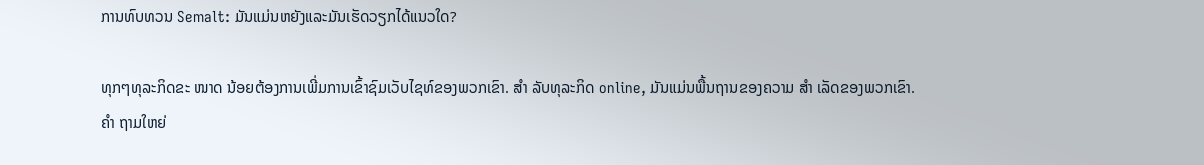ການທົບທວນ Semalt: ມັນແມ່ນຫຍັງແລະມັນເຮັດວຽກໄດ້ແນວໃດ?

ທຸກໆທຸລະກິດຂະ ໜາດ ນ້ອຍຕ້ອງການເພີ່ມການເຂົ້າຊົມເວັບໄຊທ໌ຂອງພວກເຂົາ. ສຳ ລັບທຸລະກິດ online, ມັນແມ່ນພື້ນຖານຂອງຄວາມ ສຳ ເລັດຂອງພວກເຂົາ.
ຄຳ ຖາມໃຫຍ່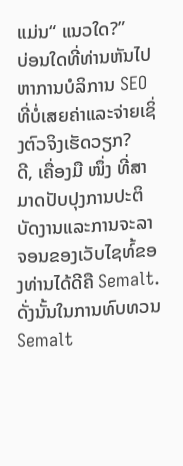ແມ່ນ“ ແນວໃດ?”
ບ່ອນໃດທີ່ທ່ານຫັນໄປຫາການບໍລິການ SEO ທີ່ບໍ່ເສຍຄ່າແລະຈ່າຍເຊິ່ງຕົວຈິງເຮັດວຽກ?
ດີ, ເຄື່ອງມື ໜຶ່ງ ທີ່ສາມາດປັບປຸງການປະຕິບັດງານແລະການຈະລາຈອນຂອງເວັບໄຊທ໌້ຂອງທ່ານໄດ້ດີຄື Semalt.
ດັ່ງນັ້ນໃນການທົບທວນ Semalt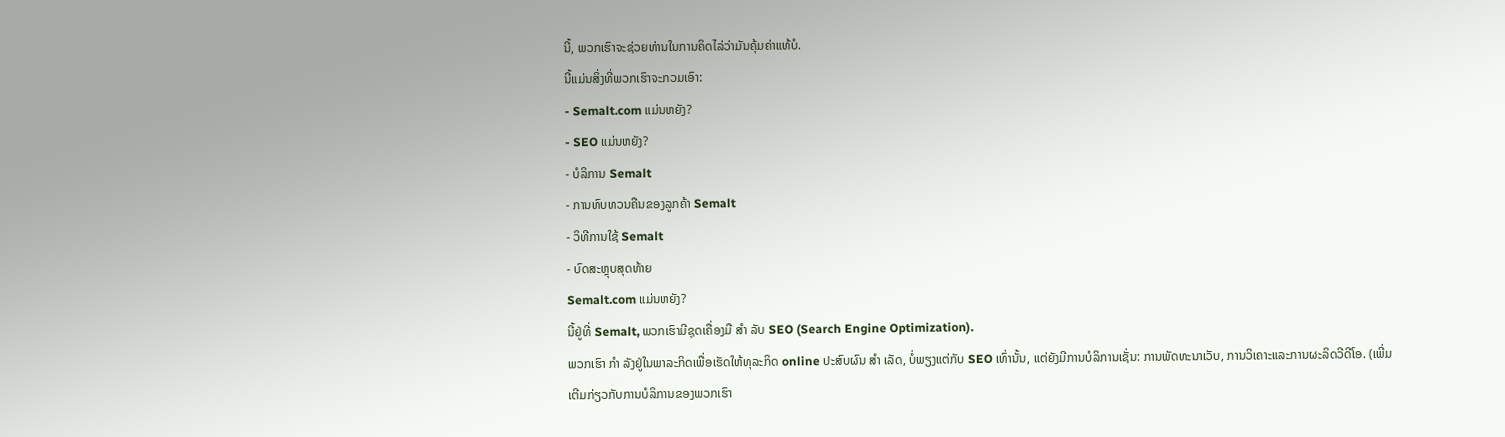ນີ້, ພວກເຮົາຈະຊ່ວຍທ່ານໃນການຄິດໄລ່ວ່າມັນຄຸ້ມຄ່າແທ້ບໍ.
ນີ້ແມ່ນສິ່ງທີ່ພວກເຮົາຈະກວມເອົາ:
- Semalt.com ແມ່ນຫຍັງ?
- SEO ແມ່ນຫຍັງ?
- ບໍລິການ Semalt
- ການທົບທວນຄືນຂອງລູກຄ້າ Semalt
- ວິທີການໃຊ້ Semalt
- ບົດສະຫຼຸບສຸດທ້າຍ
Semalt.com ແມ່ນຫຍັງ?
ນີ້ຢູ່ທີ່ Semalt, ພວກເຮົາມີຊຸດເຄື່ອງມື ສຳ ລັບ SEO (Search Engine Optimization).
ພວກເຮົາ ກຳ ລັງຢູ່ໃນພາລະກິດເພື່ອເຮັດໃຫ້ທຸລະກິດ online ປະສົບຜົນ ສຳ ເລັດ, ບໍ່ພຽງແຕ່ກັບ SEO ເທົ່ານັ້ນ, ແຕ່ຍັງມີການບໍລິການເຊັ່ນ: ການພັດທະນາເວັບ, ການວິເຄາະແລະການຜະລິດວີດີໂອ. (ເພີ່ມເຕີມກ່ຽວກັບການບໍລິການຂອງພວກເຮົາ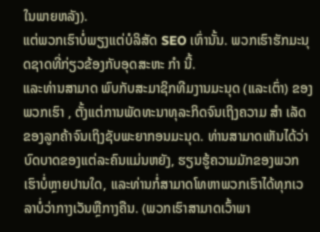ໃນພາຍຫລັງ).
ແຕ່ພວກເຮົາບໍ່ພຽງແຕ່ບໍລິສັດ SEO ເທົ່ານັ້ນ. ພວກເຮົາຮັກມະນຸດຊາດທີ່ກ່ຽວຂ້ອງກັບອຸດສະຫະ ກຳ ນີ້.
ແລະທ່ານສາມາດ ພົບກັບສະມາຊິກທີມງານມະນຸດ (ແລະເຕົ່າ) ຂອງພວກເຮົາ , ຕັ້ງແຕ່ການພັດທະນາທຸລະກິດຈົນເຖິງຄວາມ ສຳ ເລັດຂອງລູກຄ້າຈົນເຖິງຊັບພະຍາກອນມະນຸດ. ທ່ານສາມາດເຫັນໄດ້ວ່າບົດບາດຂອງແຕ່ລະຄົນແມ່ນຫຍັງ, ຮຽນຮູ້ຄວາມມັກຂອງພວກເຮົາບໍ່ຫຼາຍປານໃດ, ແລະທ່ານກໍ່ສາມາດໂທຫາພວກເຮົາໄດ້ທຸກເວລາບໍ່ວ່າກາງເວັນຫຼືກາງຄືນ. (ພວກເຮົາສາມາດເວົ້າພາ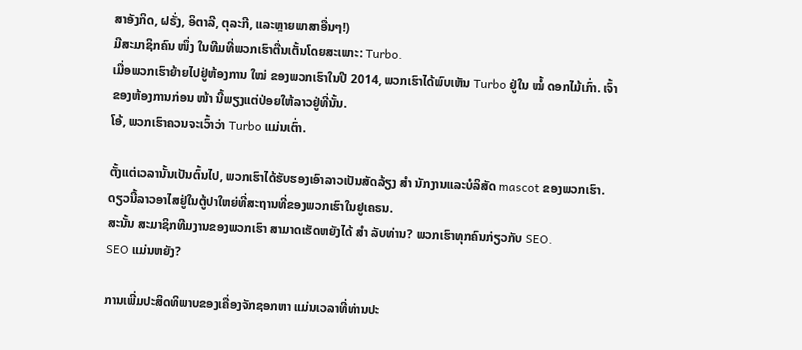ສາອັງກິດ, ຝຣັ່ງ, ອິຕາລີ, ຕຸລະກີ, ແລະຫຼາຍພາສາອື່ນໆ!)
ມີສະມາຊິກຄົນ ໜຶ່ງ ໃນທີມທີ່ພວກເຮົາຕື່ນເຕັ້ນໂດຍສະເພາະ: Turbo.
ເມື່ອພວກເຮົາຍ້າຍໄປຢູ່ຫ້ອງການ ໃໝ່ ຂອງພວກເຮົາໃນປີ 2014, ພວກເຮົາໄດ້ພົບເຫັນ Turbo ຢູ່ໃນ ໝໍ້ ດອກໄມ້ເກົ່າ. ເຈົ້າຂອງຫ້ອງການກ່ອນ ໜ້າ ນີ້ພຽງແຕ່ປ່ອຍໃຫ້ລາວຢູ່ທີ່ນັ້ນ.
ໂອ້, ພວກເຮົາຄວນຈະເວົ້າວ່າ Turbo ແມ່ນເຕົ່າ.

ຕັ້ງແຕ່ເວລານັ້ນເປັນຕົ້ນໄປ, ພວກເຮົາໄດ້ຮັບຮອງເອົາລາວເປັນສັດລ້ຽງ ສຳ ນັກງານແລະບໍລິສັດ mascot ຂອງພວກເຮົາ. ດຽວນີ້ລາວອາໄສຢູ່ໃນຕູ້ປາໃຫຍ່ທີ່ສະຖານທີ່ຂອງພວກເຮົາໃນຢູເຄຣນ.
ສະນັ້ນ ສະມາຊິກທີມງານຂອງພວກເຮົາ ສາມາດເຮັດຫຍັງໄດ້ ສຳ ລັບທ່ານ? ພວກເຮົາທຸກຄົນກ່ຽວກັບ SEO.
SEO ແມ່ນຫຍັງ?

ການເພີ່ມປະສິດທິພາບຂອງເຄື່ອງຈັກຊອກຫາ ແມ່ນເວລາທີ່ທ່ານປະ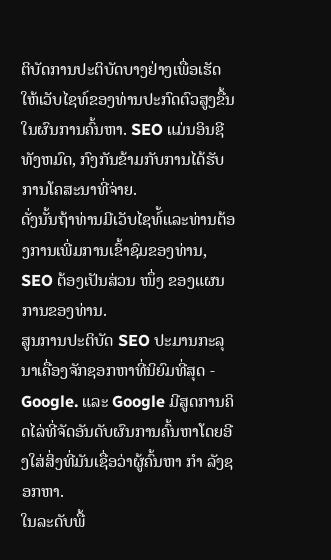ຕິບັດການປະຕິບັດບາງຢ່າງເພື່ອເຮັດໃຫ້ເວັບໄຊທ໌ຂອງທ່ານປະກົດຕົວສູງຂື້ນໃນຜົນການຄົ້ນຫາ. SEO ແມ່ນອິນຊີທັງຫມົດ, ກົງກັນຂ້າມກັບການໄດ້ຮັບການໂຄສະນາທີ່ຈ່າຍ.
ດັ່ງນັ້ນຖ້າທ່ານມີເວັບໄຊທ໌້ແລະທ່ານຕ້ອງການເພີ່ມການເຂົ້າຊົມຂອງທ່ານ, SEO ຕ້ອງເປັນສ່ວນ ໜຶ່ງ ຂອງແຜນການຂອງທ່ານ.
ສູນການປະຕິບັດ SEO ປະມານກະລຸນາເຄື່ອງຈັກຊອກຫາທີ່ນິຍົມທີ່ສຸດ - Google. ແລະ Google ມີສູດການຄິດໄລ່ທີ່ຈັດອັນດັບຜົນການຄົ້ນຫາໂດຍອີງໃສ່ສິ່ງທີ່ມັນເຊື່ອວ່າຜູ້ຄົ້ນຫາ ກຳ ລັງຊອກຫາ.
ໃນລະດັບພື້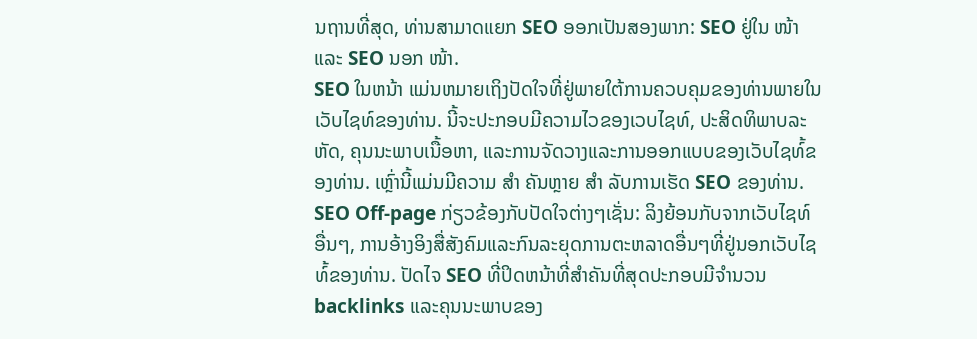ນຖານທີ່ສຸດ, ທ່ານສາມາດແຍກ SEO ອອກເປັນສອງພາກ: SEO ຢູ່ໃນ ໜ້າ ແລະ SEO ນອກ ໜ້າ.
SEO ໃນຫນ້າ ແມ່ນຫມາຍເຖິງປັດໃຈທີ່ຢູ່ພາຍໃຕ້ການຄວບຄຸມຂອງທ່ານພາຍໃນເວັບໄຊທ໌ຂອງທ່ານ. ນີ້ຈະປະກອບມີຄວາມໄວຂອງເວບໄຊທ໌, ປະສິດທິພາບລະຫັດ, ຄຸນນະພາບເນື້ອຫາ, ແລະການຈັດວາງແລະການອອກແບບຂອງເວັບໄຊທ໌້ຂອງທ່ານ. ເຫຼົ່ານີ້ແມ່ນມີຄວາມ ສຳ ຄັນຫຼາຍ ສຳ ລັບການເຮັດ SEO ຂອງທ່ານ.
SEO Off-page ກ່ຽວຂ້ອງກັບປັດໃຈຕ່າງໆເຊັ່ນ: ລິງຍ້ອນກັບຈາກເວັບໄຊທ໌ອື່ນໆ, ການອ້າງອິງສື່ສັງຄົມແລະກົນລະຍຸດການຕະຫລາດອື່ນໆທີ່ຢູ່ນອກເວັບໄຊທ໌້ຂອງທ່ານ. ປັດໄຈ SEO ທີ່ປິດຫນ້າທີ່ສໍາຄັນທີ່ສຸດປະກອບມີຈໍານວນ backlinks ແລະຄຸນນະພາບຂອງ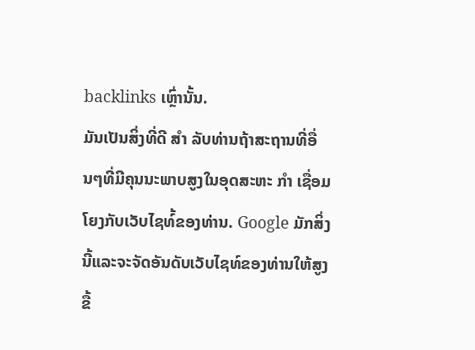backlinks ເຫຼົ່ານັ້ນ.
ມັນເປັນສິ່ງທີ່ດີ ສຳ ລັບທ່ານຖ້າສະຖານທີ່ອື່ນໆທີ່ມີຄຸນນະພາບສູງໃນອຸດສະຫະ ກຳ ເຊື່ອມໂຍງກັບເວັບໄຊທ໌້ຂອງທ່ານ. Google ມັກສິ່ງນີ້ແລະຈະຈັດອັນດັບເວັບໄຊທ໌ຂອງທ່ານໃຫ້ສູງຂື້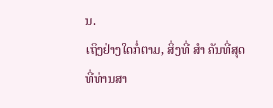ນ.
ເຖິງຢ່າງໃດກໍ່ຕາມ, ສິ່ງທີ່ ສຳ ຄັນທີ່ສຸດທີ່ທ່ານສາ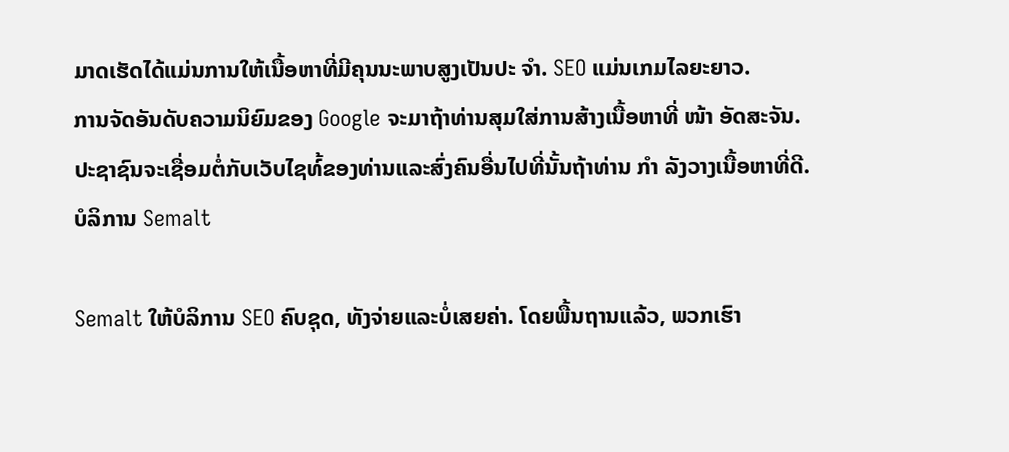ມາດເຮັດໄດ້ແມ່ນການໃຫ້ເນື້ອຫາທີ່ມີຄຸນນະພາບສູງເປັນປະ ຈຳ. SEO ແມ່ນເກມໄລຍະຍາວ.
ການຈັດອັນດັບຄວາມນິຍົມຂອງ Google ຈະມາຖ້າທ່ານສຸມໃສ່ການສ້າງເນື້ອຫາທີ່ ໜ້າ ອັດສະຈັນ. ປະຊາຊົນຈະເຊື່ອມຕໍ່ກັບເວັບໄຊທ໌້ຂອງທ່ານແລະສົ່ງຄົນອື່ນໄປທີ່ນັ້ນຖ້າທ່ານ ກຳ ລັງວາງເນື້ອຫາທີ່ດີ.
ບໍລິການ Semalt

Semalt ໃຫ້ບໍລິການ SEO ຄົບຊຸດ, ທັງຈ່າຍແລະບໍ່ເສຍຄ່າ. ໂດຍພື້ນຖານແລ້ວ, ພວກເຮົາ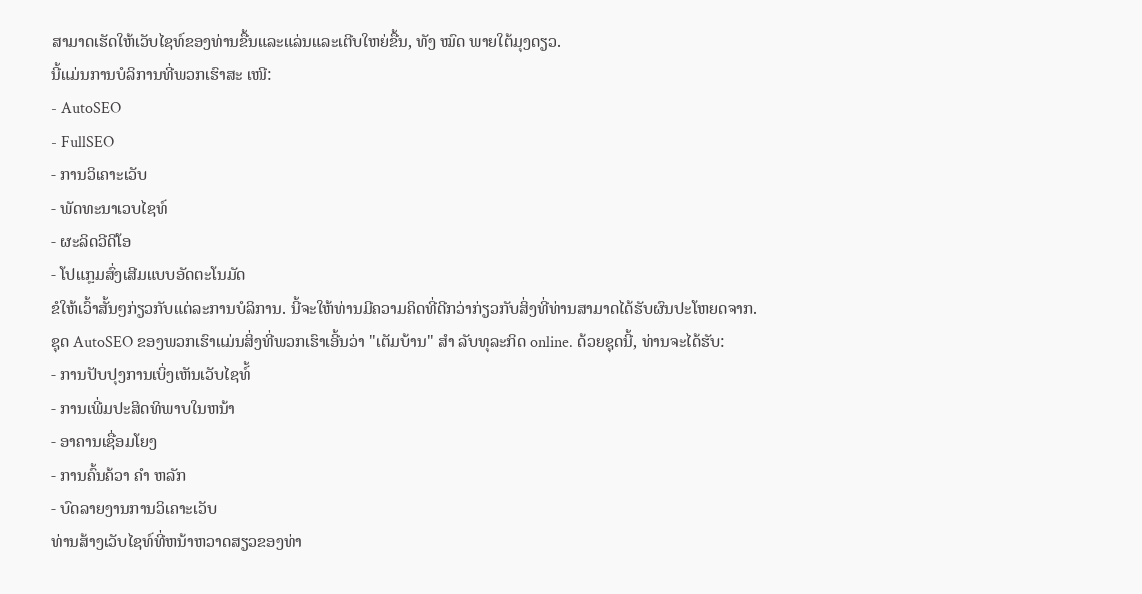ສາມາດເຮັດໃຫ້ເວັບໄຊທ໌ຂອງທ່ານຂື້ນແລະແລ່ນແລະເຕີບໃຫຍ່ຂື້ນ, ທັງ ໝົດ ພາຍໃຕ້ມຸງດຽວ.
ນີ້ແມ່ນການບໍລິການທີ່ພວກເຮົາສະ ເໜີ:
- AutoSEO
- FullSEO
- ການວິເຄາະເວັບ
- ພັດທະນາເວບໄຊທ໌
- ຜະລິດວີດີໂອ
- ໂປແກຼມສົ່ງເສີມແບບອັດຕະໂນມັດ
ຂໍໃຫ້ເວົ້າສັ້ນໆກ່ຽວກັບແຕ່ລະການບໍລິການ. ນີ້ຈະໃຫ້ທ່ານມີຄວາມຄິດທີ່ດີກວ່າກ່ຽວກັບສິ່ງທີ່ທ່ານສາມາດໄດ້ຮັບຜົນປະໂຫຍດຈາກ.
ຊຸດ AutoSEO ຂອງພວກເຮົາແມ່ນສິ່ງທີ່ພວກເຮົາເອີ້ນວ່າ "ເຕັມບ້ານ" ສຳ ລັບທຸລະກິດ online. ດ້ວຍຊຸດນີ້, ທ່ານຈະໄດ້ຮັບ:
- ການປັບປຸງການເບິ່ງເຫັນເວັບໄຊທ໌້
- ການເພີ່ມປະສິດທິພາບໃນຫນ້າ
- ອາຄານເຊື່ອມໂຍງ
- ການຄົ້ນຄ້ວາ ຄຳ ຫລັກ
- ບົດລາຍງານການວິເຄາະເວັບ
ທ່ານສ້າງເວັບໄຊທ໌ທີ່ຫນ້າຫວາດສຽວຂອງທ່າ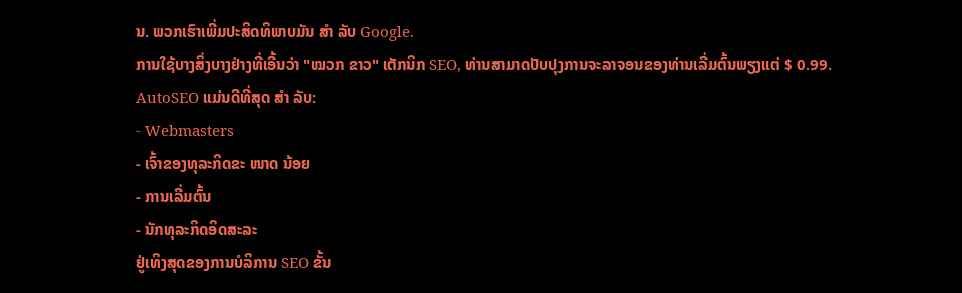ນ. ພວກເຮົາເພີ່ມປະສິດທິພາບມັນ ສຳ ລັບ Google.
ການໃຊ້ບາງສິ່ງບາງຢ່າງທີ່ເອີ້ນວ່າ "ໝວກ ຂາວ" ເຕັກນິກ SEO, ທ່ານສາມາດປັບປຸງການຈະລາຈອນຂອງທ່ານເລີ່ມຕົ້ນພຽງແຕ່ $ 0.99.
AutoSEO ແມ່ນດີທີ່ສຸດ ສຳ ລັບ:
- Webmasters
- ເຈົ້າຂອງທຸລະກິດຂະ ໜາດ ນ້ອຍ
- ການເລີ່ມຕົ້ນ
- ນັກທຸລະກິດອິດສະລະ
ຢູ່ເທິງສຸດຂອງການບໍລິການ SEO ຂັ້ນ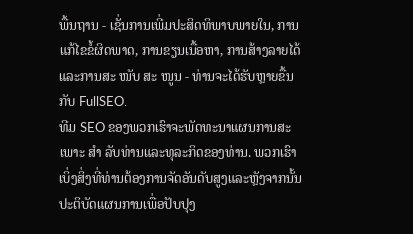ພື້ນຖານ - ເຊັ່ນການເພີ່ມປະສິດທິພາບພາຍໃນ, ການແກ້ໄຂຂໍ້ຜິດພາດ, ການຂຽນເນື້ອຫາ, ການສ້າງລາຍໄດ້ແລະການສະ ໜັບ ສະ ໜູນ - ທ່ານຈະໄດ້ຮັບຫຼາຍຂື້ນກັບ FullSEO.
ທີມ SEO ຂອງພວກເຮົາຈະພັດທະນາແຜນການສະເພາະ ສຳ ລັບທ່ານແລະທຸລະກິດຂອງທ່ານ. ພວກເຮົາເບິ່ງສິ່ງທີ່ທ່ານຕ້ອງການຈັດອັນດັບສູງແລະຫຼັງຈາກນັ້ນປະຕິບັດແຜນການເພື່ອປັບປຸງ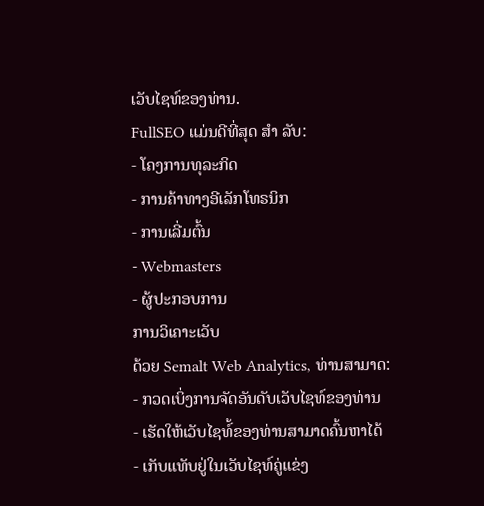ເວັບໄຊທ໌ຂອງທ່ານ.
FullSEO ແມ່ນດີທີ່ສຸດ ສຳ ລັບ:
- ໂຄງການທຸລະກິດ
- ການຄ້າທາງອີເລັກໂທຣນິກ
- ການເລີ່ມຕົ້ນ
- Webmasters
- ຜູ້ປະກອບການ
ການວິເຄາະເວັບ
ດ້ວຍ Semalt Web Analytics, ທ່ານສາມາດ:
- ກວດເບິ່ງການຈັດອັນດັບເວັບໄຊທ໌ຂອງທ່ານ
- ເຮັດໃຫ້ເວັບໄຊທ໌້ຂອງທ່ານສາມາດຄົ້ນຫາໄດ້
- ເກັບແທັບຢູ່ໃນເວັບໄຊທ໌ຄູ່ແຂ່ງ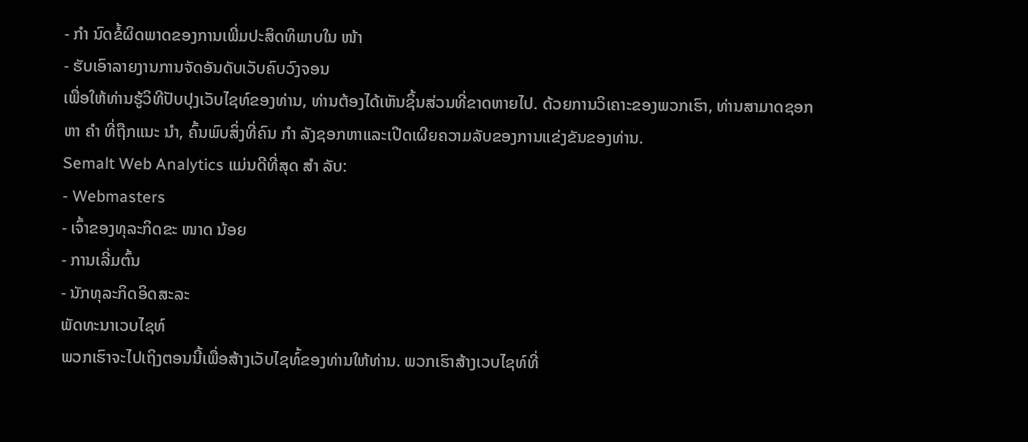- ກຳ ນົດຂໍ້ຜິດພາດຂອງການເພີ່ມປະສິດທິພາບໃນ ໜ້າ
- ຮັບເອົາລາຍງານການຈັດອັນດັບເວັບຄົບວົງຈອນ
ເພື່ອໃຫ້ທ່ານຮູ້ວິທີປັບປຸງເວັບໄຊທ໌ຂອງທ່ານ, ທ່ານຕ້ອງໄດ້ເຫັນຊິ້ນສ່ວນທີ່ຂາດຫາຍໄປ. ດ້ວຍການວິເຄາະຂອງພວກເຮົາ, ທ່ານສາມາດຊອກຫາ ຄຳ ທີ່ຖືກແນະ ນຳ, ຄົ້ນພົບສິ່ງທີ່ຄົນ ກຳ ລັງຊອກຫາແລະເປີດເຜີຍຄວາມລັບຂອງການແຂ່ງຂັນຂອງທ່ານ.
Semalt Web Analytics ແມ່ນດີທີ່ສຸດ ສຳ ລັບ:
- Webmasters
- ເຈົ້າຂອງທຸລະກິດຂະ ໜາດ ນ້ອຍ
- ການເລີ່ມຕົ້ນ
- ນັກທຸລະກິດອິດສະລະ
ພັດທະນາເວບໄຊທ໌
ພວກເຮົາຈະໄປເຖິງຕອນນີ້ເພື່ອສ້າງເວັບໄຊທ໌້ຂອງທ່ານໃຫ້ທ່ານ. ພວກເຮົາສ້າງເວບໄຊທ໌ທີ່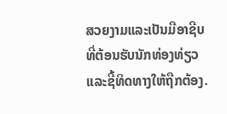ສວຍງາມແລະເປັນມືອາຊີບທີ່ຕ້ອນຮັບນັກທ່ອງທ່ຽວແລະຊີ້ທິດທາງໃຫ້ຖືກຕ້ອງ.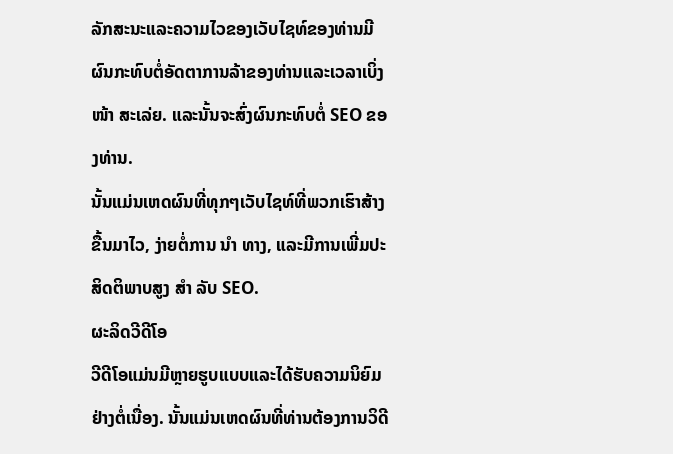ລັກສະນະແລະຄວາມໄວຂອງເວັບໄຊທ໌ຂອງທ່ານມີຜົນກະທົບຕໍ່ອັດຕາການລ້າຂອງທ່ານແລະເວລາເບິ່ງ ໜ້າ ສະເລ່ຍ. ແລະນັ້ນຈະສົ່ງຜົນກະທົບຕໍ່ SEO ຂອງທ່ານ.
ນັ້ນແມ່ນເຫດຜົນທີ່ທຸກໆເວັບໄຊທ໌ທີ່ພວກເຮົາສ້າງຂື້ນມາໄວ, ງ່າຍຕໍ່ການ ນຳ ທາງ, ແລະມີການເພີ່ມປະສິດຕິພາບສູງ ສຳ ລັບ SEO.
ຜະລິດວີດີໂອ
ວີດີໂອແມ່ນມີຫຼາຍຮູບແບບແລະໄດ້ຮັບຄວາມນິຍົມຢ່າງຕໍ່ເນື່ອງ. ນັ້ນແມ່ນເຫດຜົນທີ່ທ່ານຕ້ອງການວິດີ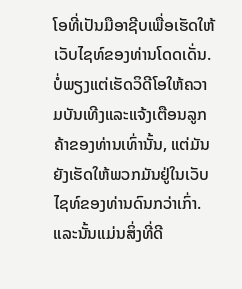ໂອທີ່ເປັນມືອາຊີບເພື່ອເຮັດໃຫ້ເວັບໄຊທ໌ຂອງທ່ານໂດດເດັ່ນ.
ບໍ່ພຽງແຕ່ເຮັດວິດີໂອໃຫ້ຄວາມບັນເທີງແລະແຈ້ງເຕືອນລູກຄ້າຂອງທ່ານເທົ່ານັ້ນ, ແຕ່ມັນຍັງເຮັດໃຫ້ພວກມັນຢູ່ໃນເວັບໄຊທ໌ຂອງທ່ານດົນກວ່າເກົ່າ. ແລະນັ້ນແມ່ນສິ່ງທີ່ດີ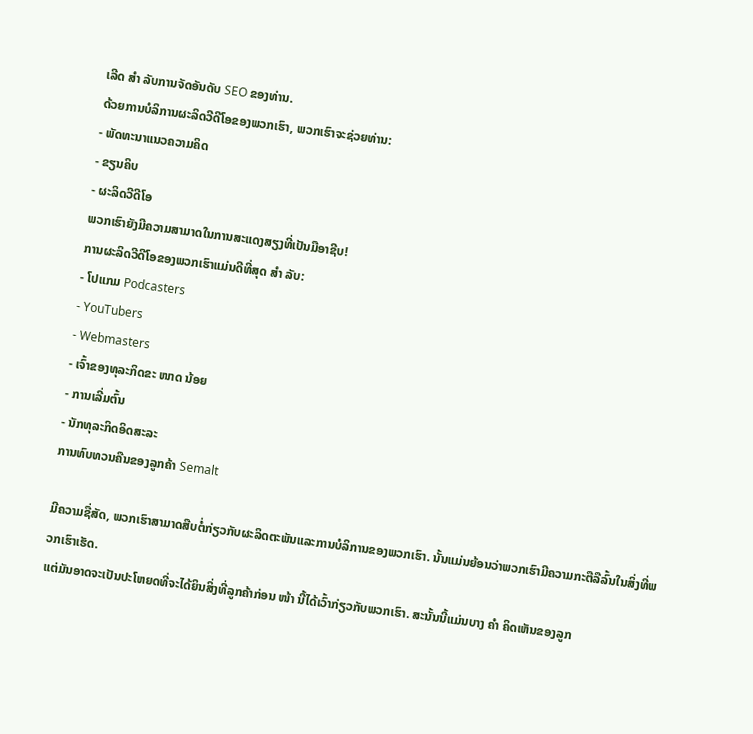ເລີດ ສຳ ລັບການຈັດອັນດັບ SEO ຂອງທ່ານ.
ດ້ວຍການບໍລິການຜະລິດວີດີໂອຂອງພວກເຮົາ, ພວກເຮົາຈະຊ່ວຍທ່ານ:
- ພັດທະນາແນວຄວາມຄິດ
- ຂຽນຄິບ
- ຜະລິດວີດີໂອ
ພວກເຮົາຍັງມີຄວາມສາມາດໃນການສະແດງສຽງທີ່ເປັນມືອາຊີບ!
ການຜະລິດວີດີໂອຂອງພວກເຮົາແມ່ນດີທີ່ສຸດ ສຳ ລັບ:
- ໂປແກມ Podcasters
- YouTubers
- Webmasters
- ເຈົ້າຂອງທຸລະກິດຂະ ໜາດ ນ້ອຍ
- ການເລີ່ມຕົ້ນ
- ນັກທຸລະກິດອິດສະລະ
ການທົບທວນຄືນຂອງລູກຄ້າ Semalt

ມີຄວາມຊື່ສັດ, ພວກເຮົາສາມາດສືບຕໍ່ກ່ຽວກັບຜະລິດຕະພັນແລະການບໍລິການຂອງພວກເຮົາ. ນັ້ນແມ່ນຍ້ອນວ່າພວກເຮົາມີຄວາມກະຕືລືລົ້ນໃນສິ່ງທີ່ພວກເຮົາເຮັດ.
ແຕ່ມັນອາດຈະເປັນປະໂຫຍດທີ່ຈະໄດ້ຍິນສິ່ງທີ່ລູກຄ້າກ່ອນ ໜ້າ ນີ້ໄດ້ເວົ້າກ່ຽວກັບພວກເຮົາ. ສະນັ້ນນີ້ແມ່ນບາງ ຄຳ ຄິດເຫັນຂອງລູກ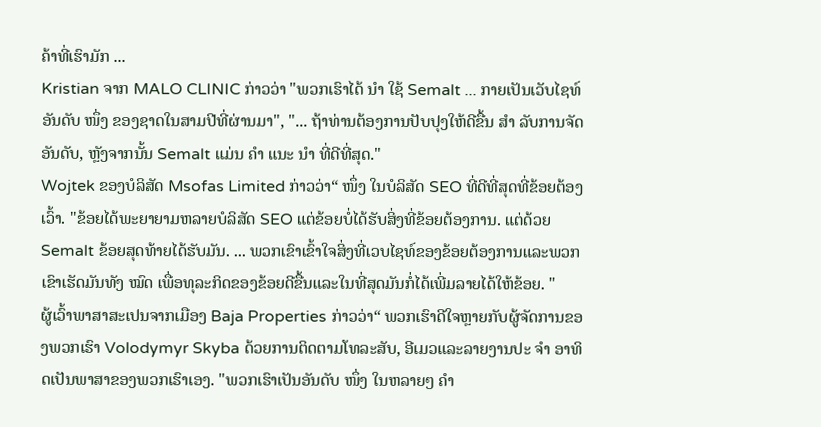ຄ້າທີ່ເຮົາມັກ ...
Kristian ຈາກ MALO CLINIC ກ່າວວ່າ "ພວກເຮົາໄດ້ ນຳ ໃຊ້ Semalt ... ກາຍເປັນເວັບໄຊທ໌ອັນດັບ ໜຶ່ງ ຂອງຊາດໃນສາມປີທີ່ຜ່ານມາ", "... ຖ້າທ່ານຕ້ອງການປັບປຸງໃຫ້ດີຂື້ນ ສຳ ລັບການຈັດອັນດັບ, ຫຼັງຈາກນັ້ນ Semalt ແມ່ນ ຄຳ ແນະ ນຳ ທີ່ດີທີ່ສຸດ."
Wojtek ຂອງບໍລິສັດ Msofas Limited ກ່າວວ່າ“ ໜຶ່ງ ໃນບໍລິສັດ SEO ທີ່ດີທີ່ສຸດທີ່ຂ້ອຍຕ້ອງເວົ້າ. "ຂ້ອຍໄດ້ພະຍາຍາມຫລາຍບໍລິສັດ SEO ແຕ່ຂ້ອຍບໍ່ໄດ້ຮັບສິ່ງທີ່ຂ້ອຍຕ້ອງການ. ແຕ່ດ້ວຍ Semalt ຂ້ອຍສຸດທ້າຍໄດ້ຮັບມັນ. ... ພວກເຂົາເຂົ້າໃຈສິ່ງທີ່ເວບໄຊທ໌ຂອງຂ້ອຍຕ້ອງການແລະພວກເຂົາເຮັດມັນທັງ ໝົດ ເພື່ອທຸລະກິດຂອງຂ້ອຍດີຂື້ນແລະໃນທີ່ສຸດມັນກໍ່ໄດ້ເພີ່ມລາຍໄດ້ໃຫ້ຂ້ອຍ. "
ຜູ້ເວົ້າພາສາສະເປນຈາກເມືອງ Baja Properties ກ່າວວ່າ“ ພວກເຮົາດີໃຈຫຼາຍກັບຜູ້ຈັດການຂອງພວກເຮົາ Volodymyr Skyba ດ້ວຍການຕິດຕາມໂທລະສັບ, ອີເມວແລະລາຍງານປະ ຈຳ ອາທິດເປັນພາສາຂອງພວກເຮົາເອງ. "ພວກເຮົາເປັນອັນດັບ ໜຶ່ງ ໃນຫລາຍໆ ຄຳ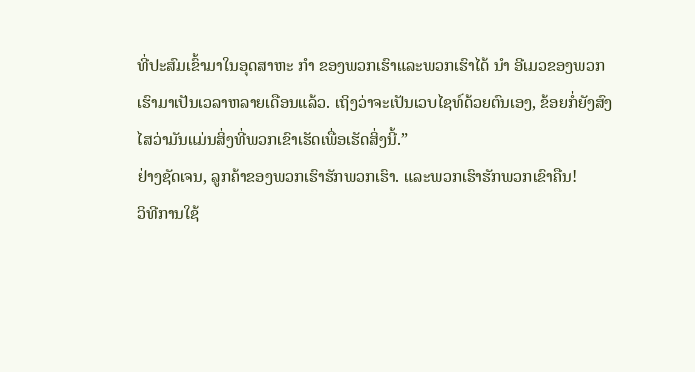ທີ່ປະສົມເຂົ້າມາໃນອຸດສາຫະ ກຳ ຂອງພວກເຮົາແລະພວກເຮົາໄດ້ ນຳ ອີເມວຂອງພວກເຮົາມາເປັນເວລາຫລາຍເດືອນແລ້ວ. ເຖິງວ່າຈະເປັນເວບໄຊທ໌ດ້ວຍຕົນເອງ, ຂ້ອຍກໍ່ຍັງສົງໄສວ່າມັນແມ່ນສິ່ງທີ່ພວກເຂົາເຮັດເພື່ອເຮັດສິ່ງນີ້.”
ຢ່າງຊັດເຈນ, ລູກຄ້າຂອງພວກເຮົາຮັກພວກເຮົາ. ແລະພວກເຮົາຮັກພວກເຂົາຄືນ!
ວິທີການໃຊ້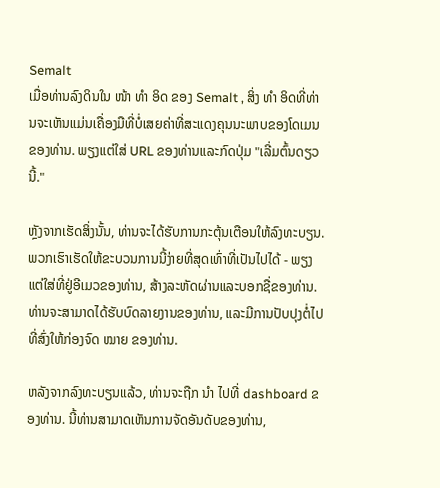Semalt
ເມື່ອທ່ານລົງດິນໃນ ໜ້າ ທຳ ອິດ ຂອງ Semalt , ສິ່ງ ທຳ ອິດທີ່ທ່ານຈະເຫັນແມ່ນເຄື່ອງມືທີ່ບໍ່ເສຍຄ່າທີ່ສະແດງຄຸນນະພາບຂອງໂດເມນຂອງທ່ານ. ພຽງແຕ່ໃສ່ URL ຂອງທ່ານແລະກົດປຸ່ມ "ເລີ່ມຕົ້ນດຽວນີ້."

ຫຼັງຈາກເຮັດສິ່ງນັ້ນ, ທ່ານຈະໄດ້ຮັບການກະຕຸ້ນເຕືອນໃຫ້ລົງທະບຽນ. ພວກເຮົາເຮັດໃຫ້ຂະບວນການນີ້ງ່າຍທີ່ສຸດເທົ່າທີ່ເປັນໄປໄດ້ - ພຽງແຕ່ໃສ່ທີ່ຢູ່ອີເມວຂອງທ່ານ, ສ້າງລະຫັດຜ່ານແລະບອກຊື່ຂອງທ່ານ.
ທ່ານຈະສາມາດໄດ້ຮັບບົດລາຍງານຂອງທ່ານ, ແລະມີການປັບປຸງຕໍ່ໄປທີ່ສົ່ງໃຫ້ກ່ອງຈົດ ໝາຍ ຂອງທ່ານ.

ຫລັງຈາກລົງທະບຽນແລ້ວ, ທ່ານຈະຖືກ ນຳ ໄປທີ່ dashboard ຂອງທ່ານ. ນີ້ທ່ານສາມາດເຫັນການຈັດອັນດັບຂອງທ່ານ,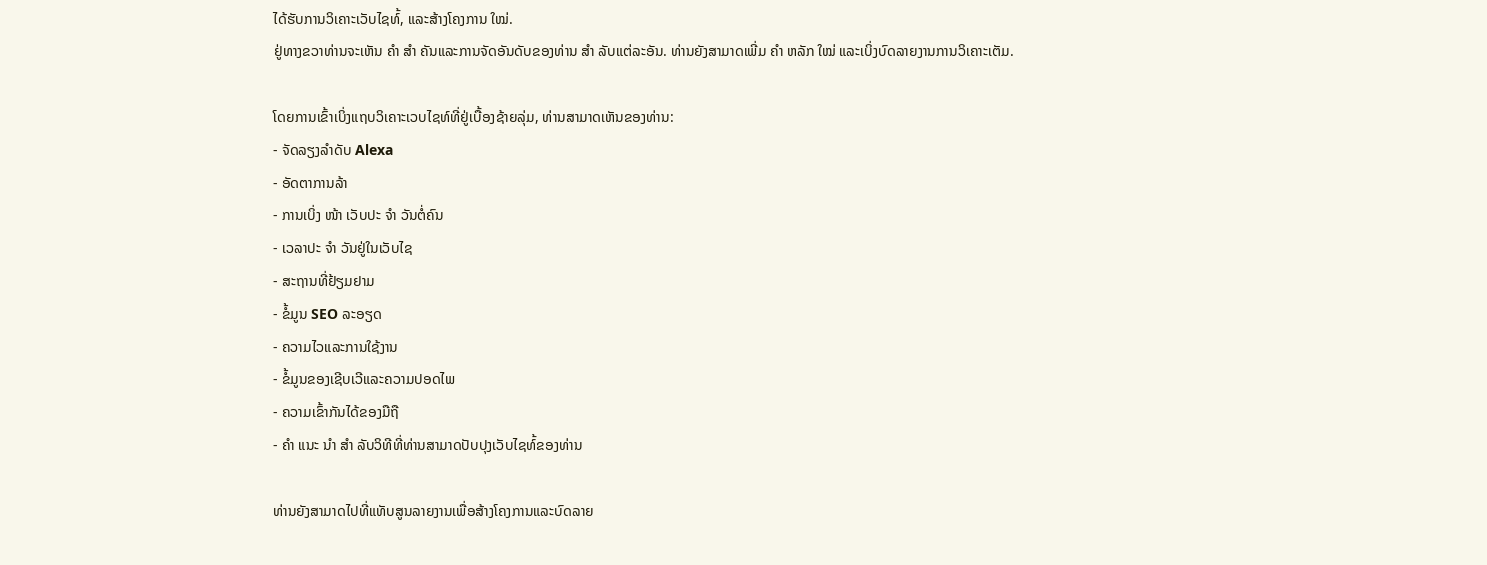ໄດ້ຮັບການວິເຄາະເວັບໄຊທ໌້, ແລະສ້າງໂຄງການ ໃໝ່.
ຢູ່ທາງຂວາທ່ານຈະເຫັນ ຄຳ ສຳ ຄັນແລະການຈັດອັນດັບຂອງທ່ານ ສຳ ລັບແຕ່ລະອັນ. ທ່ານຍັງສາມາດເພີ່ມ ຄຳ ຫລັກ ໃໝ່ ແລະເບິ່ງບົດລາຍງານການວິເຄາະເຕັມ.

ໂດຍການເຂົ້າເບິ່ງແຖບວິເຄາະເວບໄຊທ໌ທີ່ຢູ່ເບື້ອງຊ້າຍລຸ່ມ, ທ່ານສາມາດເຫັນຂອງທ່ານ:
- ຈັດລຽງລໍາດັບ Alexa
- ອັດຕາການລ້າ
- ການເບິ່ງ ໜ້າ ເວັບປະ ຈຳ ວັນຕໍ່ຄົນ
- ເວລາປະ ຈຳ ວັນຢູ່ໃນເວັບໄຊ
- ສະຖານທີ່ຢ້ຽມຢາມ
- ຂໍ້ມູນ SEO ລະອຽດ
- ຄວາມໄວແລະການໃຊ້ງານ
- ຂໍ້ມູນຂອງເຊີບເວີແລະຄວາມປອດໄພ
- ຄວາມເຂົ້າກັນໄດ້ຂອງມືຖື
- ຄຳ ແນະ ນຳ ສຳ ລັບວິທີທີ່ທ່ານສາມາດປັບປຸງເວັບໄຊທ໌້ຂອງທ່ານ

ທ່ານຍັງສາມາດໄປທີ່ແທັບສູນລາຍງານເພື່ອສ້າງໂຄງການແລະບົດລາຍ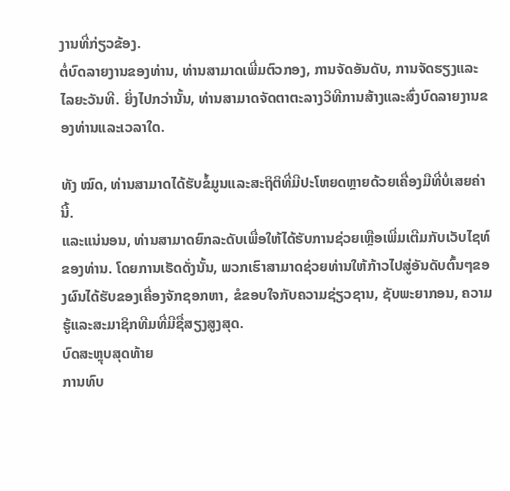ງານທີ່ກ່ຽວຂ້ອງ.
ຕໍ່ບົດລາຍງານຂອງທ່ານ, ທ່ານສາມາດເພີ່ມຕົວກອງ, ການຈັດອັນດັບ, ການຈັດຮຽງແລະໄລຍະວັນທີ. ຍິ່ງໄປກວ່ານັ້ນ, ທ່ານສາມາດຈັດຕາຕະລາງວິທີການສ້າງແລະສົ່ງບົດລາຍງານຂອງທ່ານແລະເວລາໃດ.

ທັງ ໝົດ, ທ່ານສາມາດໄດ້ຮັບຂໍ້ມູນແລະສະຖິຕິທີ່ມີປະໂຫຍດຫຼາຍດ້ວຍເຄື່ອງມືທີ່ບໍ່ເສຍຄ່ານີ້.
ແລະແນ່ນອນ, ທ່ານສາມາດຍົກລະດັບເພື່ອໃຫ້ໄດ້ຮັບການຊ່ວຍເຫຼືອເພີ່ມເຕີມກັບເວັບໄຊທ໌ຂອງທ່ານ. ໂດຍການເຮັດດັ່ງນັ້ນ, ພວກເຮົາສາມາດຊ່ວຍທ່ານໃຫ້ກ້າວໄປສູ່ອັນດັບຕົ້ນໆຂອງຜົນໄດ້ຮັບຂອງເຄື່ອງຈັກຊອກຫາ, ຂໍຂອບໃຈກັບຄວາມຊ່ຽວຊານ, ຊັບພະຍາກອນ, ຄວາມຮູ້ແລະສະມາຊິກທີມທີ່ມີຊື່ສຽງສູງສຸດ.
ບົດສະຫຼຸບສຸດທ້າຍ
ການທົບ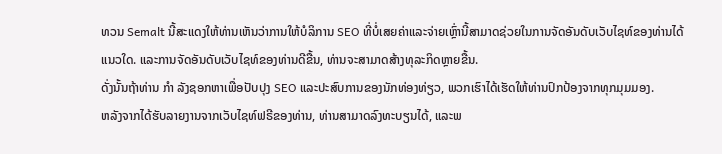ທວນ Semalt ນີ້ສະແດງໃຫ້ທ່ານເຫັນວ່າການໃຫ້ບໍລິການ SEO ທີ່ບໍ່ເສຍຄ່າແລະຈ່າຍເຫຼົ່ານີ້ສາມາດຊ່ວຍໃນການຈັດອັນດັບເວັບໄຊທ໌ຂອງທ່ານໄດ້ແນວໃດ. ແລະການຈັດອັນດັບເວັບໄຊທ໌ຂອງທ່ານດີຂື້ນ, ທ່ານຈະສາມາດສ້າງທຸລະກິດຫຼາຍຂື້ນ.
ດັ່ງນັ້ນຖ້າທ່ານ ກຳ ລັງຊອກຫາເພື່ອປັບປຸງ SEO ແລະປະສົບການຂອງນັກທ່ອງທ່ຽວ, ພວກເຮົາໄດ້ເຮັດໃຫ້ທ່ານປົກປ້ອງຈາກທຸກມຸມມອງ.
ຫລັງຈາກໄດ້ຮັບລາຍງານຈາກເວັບໄຊທ໌ຟຣີຂອງທ່ານ, ທ່ານສາມາດລົງທະບຽນໄດ້, ແລະພ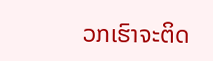ວກເຮົາຈະຕິດ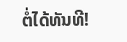ຕໍ່ໄດ້ທັນທີ!